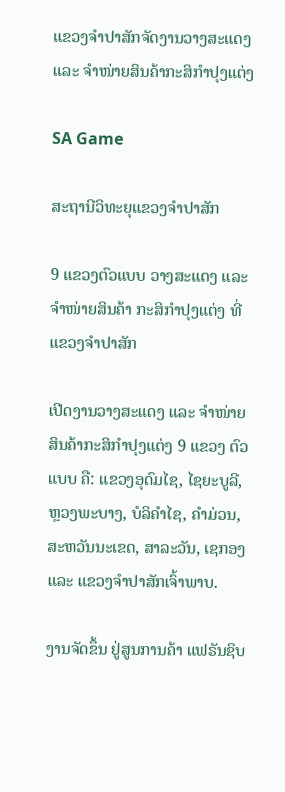ແຂວງຈຳປາສັກຈັດງານວາງສະແດງ ແລະ ຈໍາໜ່າຍສິນຄ້າກະສິກໍາປຸງແຕ່ງ

SA Game

ສະຖານີວິທະຍຸແຂວງຈຳປາສັກ

9 ແຂວງຕົວແບບ ວາງສະແດງ ແລະ ຈໍາໜ່າຍສິນຄ້າ ກະສິກໍາປຸງແຕ່ງ ທີ່ແຂວງຈຳປາສັກ

ເປີດງານວາງສະແດງ ແລະ ຈໍາໜ່າຍສິນຄ້າກະສິກໍາປຸງແຕ່ງ 9 ແຂວງ ຕົວແບບ ຄື: ແຂວງອຸດົມໄຊ, ໄຊຍະບູລີ,ຫຼວງພະບາງ, ບໍລິຄໍາໄຊ, ຄໍາມ່ວນ, ສະຫວັນນະເຂດ, ສາລະວັນ, ເຊກອງ ແລະ ແຂວງຈໍາປາສັກເຈົ້າພາບ.

ງານຈັດຂຶ້ນ ຢູ່ສູນການຄ້າ ແຟຣັນຊິບ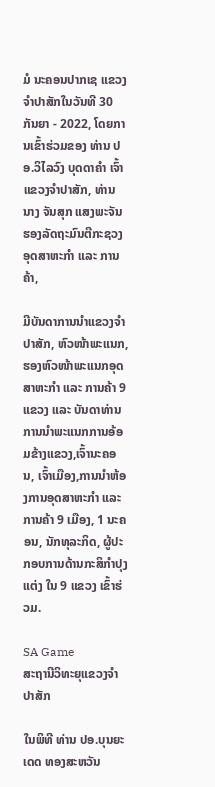ມໍ ນະຄອນປາກເຊ ແຂວງຈໍາປາສັກໃນວັນທີ 30 ກັນຍາ - 2022, ໂດຍການເຂົ້າຮ່ວມຂອງ ທ່ານ ປອ.ວິໄລວົງ ບຸດດາຄຳ ເຈົ້າແຂວງຈໍາປາສັກ, ທ່ານ ນາງ ຈັນສຸກ ແສງພະຈັນ ຮອງລັດຖະມົນຕີກະຊວງ ອຸດສາຫະກໍາ ແລະ ການຄ້າ,

ມີບັນດາການນໍາແຂວງຈໍາປາສັກ, ຫົວໜ້າພະແນກ, ຮອງຫົວໜ້າພະແນກອຸດສາຫະກໍາ ແລະ ການຄ້າ 9 ແຂວງ ແລະ ບັນດາທ່ານການນໍາພະແນກການອ້ອມຂ້າງແຂວງ,ເຈົ້ານະຄອນ, ເຈົ້າເມືອງ,ການນໍາຫ້ອງການອຸດສາຫະກໍາ ແລະ ການຄ້າ 9 ເມືອງ, 1 ນະຄອນ, ນັກທຸລະກິດ, ຜູ້ປະກອບການດ້ານກະສິກໍາປຸງແຕ່ງ ໃນ 9 ແຂວງ ເຂົ້າຮ່ວມ.

SA Game
ສະຖານີວິທະຍຸແຂວງຈຳປາສັກ

ໃນພິທີ ທ່ານ ປອ.ບຸນຍະເດດ ທອງສະຫວັນ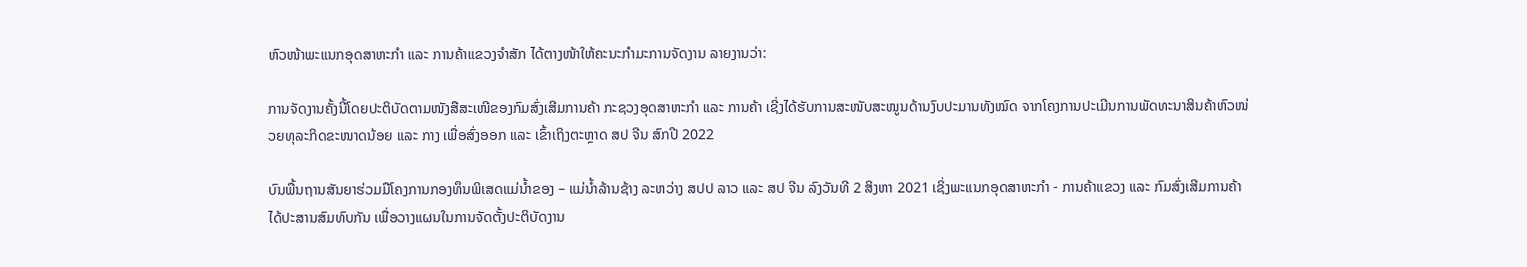ຫົວໜ້າພະແນກອຸດສາຫະກໍາ ແລະ ການຄ້າແຂວງຈໍາສັກ ໄດ້ຕາງໜ້າໃຫ້ຄະນະກໍາມະການຈັດງານ ລາຍງານວ່າ:

ການຈັດງານຄັ້ງນີ້ໂດຍປະຕິບັດຕາມໜັງສືສະເໜີຂອງກົມສົ່ງເສີມການຄ້າ ກະຊວງອຸດສາຫະກໍາ ແລະ ການຄ້າ ເຊີ່ງໄດ້ຮັບການສະໜັບສະໜູນດ້ານງົບປະມານທັງໝົດ ຈາກໂຄງການປະເມີນການພັດທະນາສິນຄ້າຫົວໜ່ວຍທຸລະກິດຂະໜາດນ້ອຍ ແລະ ກາງ ເພື່ອສົ່ງອອກ ແລະ ເຂົ້າເຖິງຕະຫຼາດ ສປ ຈີນ ສົກປີ 2022

ບົນພື້ນຖານສັນຍາຮ່ວມມືໂຄງການກອງທຶນພິເສດແມ່ນໍ້າຂອງ – ແມ່ນໍ້າລ້ານຊ້າງ ລະຫວ່າງ ສປປ ລາວ ແລະ ສປ ຈີນ ລົງວັນທີ 2 ສິງຫາ 2021 ເຊິ່ງພະແນກອຸດສາຫະກໍາ - ການຄ້າແຂວງ ແລະ ກົມສົ່ງເສີມການຄ້າ ໄດ້ປະສານສົມທົບກັນ ເພື່ອວາງແຜນໃນການຈັດຕັ້ງປະຕິບັດງານ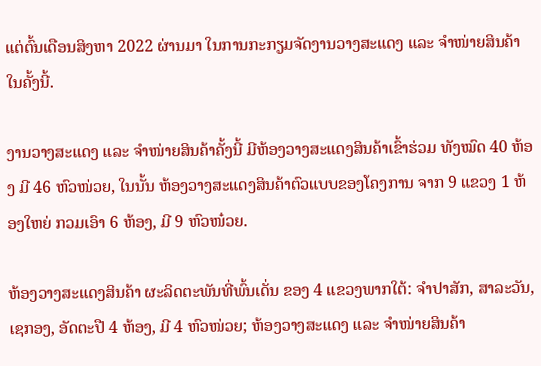ແຕ່ຕົ້ນເດືອນສິງຫາ 2022 ຜ່ານມາ ໃນການກະກຽມຈັດງານວາງສະແດງ ແລະ ຈໍາໜ່າຍສິນຄ້າໃນຄັ້ງນີ້.

ງານວາງສະແດງ ແລະ ຈໍາໜ່າຍສິນຄ້າຄັ້ງນີ້ ມີຫ້ອງວາງສະແດງສິນຄ້າເຂົ້າຮ່ວມ ທັງໝົດ 40 ຫ້ອງ ມີ 46 ຫົວໜ່ວຍ, ໃນນັ້ນ ຫ້ອງວາງສະແດງສິນຄ້າຕົວແບບຂອງໂຄງການ ຈາກ 9 ແຂວງ 1 ຫ້ອງໃຫຍ່ ກວມເອົາ 6 ຫ້ອງ, ມີ 9 ຫົວໜ໋ວຍ.

ຫ້ອງວາງສະແດງສິນຄ້າ ຜະລິດຕະພັນທີ່ພົ້ນເດັ່ນ ຂອງ 4 ແຂວງພາກໃຕ້: ຈໍາປາສັກ, ສາລະວັນ, ເຊກອງ, ອັດຕະປື 4 ຫ້ອງ, ມີ 4 ຫົວໜ່ວຍ; ຫ້ອງວາງສະແດງ ແລະ ຈໍາໜ່າຍສິນຄ້າ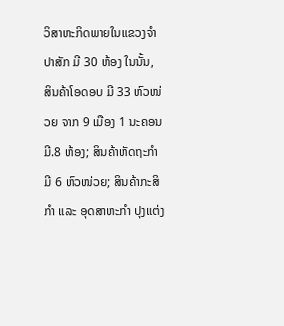ວິສາຫະກິດພາຍໃນແຂວງຈໍາປາສັກ ມີ 30 ຫ້ອງ ໃນນັ້ນ, ສິນຄ້າໂອດອບ ມີ 33 ຫົວໜ່ວຍ ຈາກ 9 ເມືອງ 1 ນະຄອນ ມີ.8 ຫ້ອງ; ສິນຄ້າຫັດຖະກໍາ ມີ 6 ຫົວໜ່ວຍ; ສິນຄ້າກະສິກໍາ ແລະ ອຸດສາຫະກໍາ ປຸງແຕ່ງ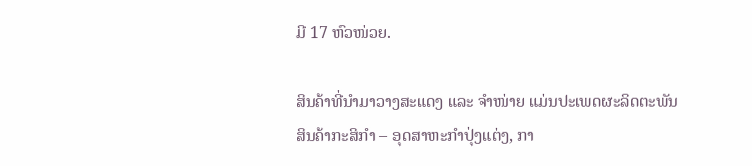ມີ 17 ຫົວໜ່ວຍ.

ສິນຄ້າທີ່ນໍາມາວາງສະແດງ ແລະ ຈໍາໜ່າຍ ແມ່ນປະເພດຜະລິດຕະພັນສິນຄ້າກະສິກໍາ – ອຸດສາຫະກໍາປຸ່ງແຕ່ງ, ກາ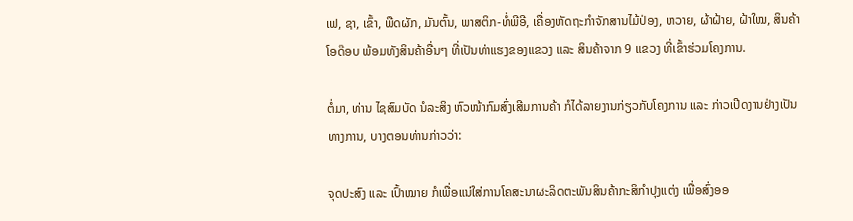ເຟ, ຊາ, ເຂົ້າ, ພືດຜັກ, ມັນຕົ້ນ, ພາສຕິກ-ທໍ່ພີອີ, ເຄື່ອງຫັດຖະກໍາຈັກສານໄມ້ປ່ອງ, ຫວາຍ, ຜ້າຝ້າຍ, ຝ້າໃໝ, ສິນຄ້າໂອດ໊ອບ ພ້ອມທັງສິນຄ້າອື່ນໆ ທີ່ເປັນທ່າແຮງຂອງແຂວງ ແລະ ສິນຄ້າຈາກ 9 ແຂວງ ທີ່ເຂົ້າຮ່ວມໂຄງການ.

ຕໍ່ມາ, ທ່ານ ໄຊສົມບັດ ນໍລະສິງ ຫົວໜ້າກົມສົ່ງເສີມການຄ້າ ກໍໄດ້ລາຍງານກ່ຽວກັບໂຄງການ ແລະ ກ່າວເປີດງານຢ່າງເປັນທາງການ, ບາງຕອນທ່ານກ່າວວ່າ:

ຈຸດປະສົງ ແລະ ເປົ້າໝາຍ ກໍເພື່ອແນ່ໃສ່ການໂຄສະນາຜະລິດຕະພັນສິນຄ້າກະສິກໍາປຸງແຕ່ງ ເພື່ອສົ່ງອອ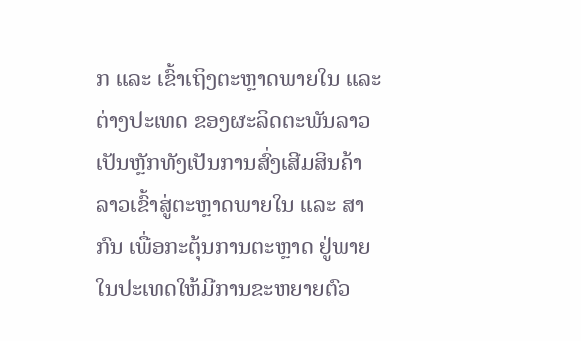ກ ແລະ ເຂົ້າເຖິງຕະຫຼາດພາຍໃນ ແລະ ຕ່າງປະເທດ ຂອງຜະລິດຕະພັນລາວເປັນຫຼັກທັງເປັນການສົ່ງເສີມສິນຄ້າລາວເຂົ້າສູ່ຕະຫຼາດພາຍໃນ ແລະ ສາກົນ ເພື່ອກະຕຸ້ນການຕະຫຼາດ ຢູ່ພາຍໃນປະເທດໃຫ້ມີການຂະຫຍາຍຕົວ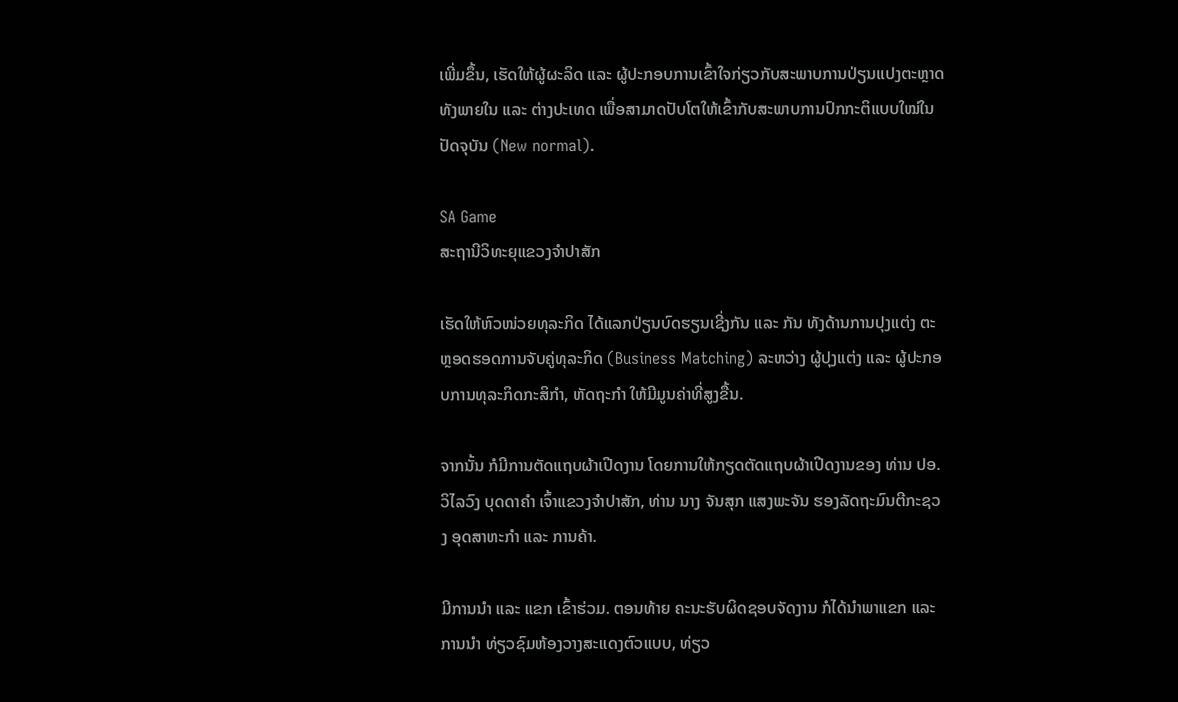ເພີ່ມຂຶ້ນ, ເຮັດໃຫ້ຜູ້ຜະລິດ ແລະ ຜູ້ປະກອບການເຂົ້າໃຈກ່ຽວກັບສະພາບການປ່ຽນແປງຕະຫຼາດທັງພາຍໃນ ແລະ ຕ່າງປະເທດ ເພື່ອສາມາດປັບໂຕໃຫ້ເຂົ້າກັບສະພາບການປົກກະຕິແບບໃໝ່ໃນປັດຈຸບັນ (New normal).

SA Game
ສະຖານີວິທະຍຸແຂວງຈຳປາສັກ

ເຮັດໃຫ້ຫົວໜ່ວຍທຸລະກິດ ໄດ້ແລກປ່ຽນບົດຮຽນເຊີ່ງກັນ ແລະ ກັນ ທັງດ້ານການປຸງແຕ່ງ ຕະຫຼອດຮອດການຈັບຄູ່ທຸລະກິດ (Business Matching) ລະຫວ່າງ ຜູ້ປຸງແຕ່ງ ແລະ ຜູ້ປະກອບການທຸລະກິດກະສິກໍາ, ຫັດຖະກໍາ ໃຫ້ມີມູນຄ່າທີ່ສູງຂື້ນ.

ຈາກນັ້ນ ກໍມີການຕັດແຖບຜ້າເປີດງານ ໂດຍການໃຫ້ກຽດຕັດແຖບຜ້າເປີດງານຂອງ ທ່ານ ປອ.ວິໄລວົງ ບຸດດາຄໍາ ເຈົ້າແຂວງຈໍາປາສັກ, ທ່ານ ນາງ ຈັນສຸກ ແສງພະຈັນ ຮອງລັດຖະມົນຕີກະຊວງ ອຸດສາຫະກໍາ ແລະ ການຄ້າ.

ມີການນໍາ ແລະ ແຂກ ເຂົ້າຮ່ວມ. ຕອນທ້າຍ ຄະນະຮັບຜິດຊອບຈັດງານ ກໍໄດ້ນໍາພາແຂກ ແລະ ການນໍາ ທ່ຽວຊົມຫ້ອງວາງສະແດງຕົວແບບ, ທ່ຽວ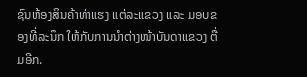ຊົນຫ້ອງສິນຄ້າທ່າແຮງ ແຕ່ລະແຂວງ ແລະ ມອບຂອງທີ່ລະນຶກ ໃຫ້ກັບການນໍາຕ່າງໜ້າບັນດາແຂວງ ຕື່ມອີກ.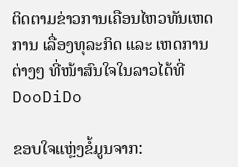ຕິດຕາມຂ່າວການເຄືອນໄຫວທັນເຫດການ ເລື່ອງທຸລະກິດ ແລະ ເຫດການຕ່າງໆ ທີ່ໜ້າສົນໃຈໃນລາວໄດ້ທີ່ DooDiDo

ຂອບໃຈແຫຼ່ງຂໍ້ມູນຈາກ: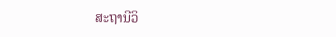ສະຖານີວິ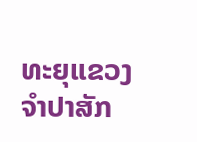ທະຍຸແຂວງຈຳປາສັກ